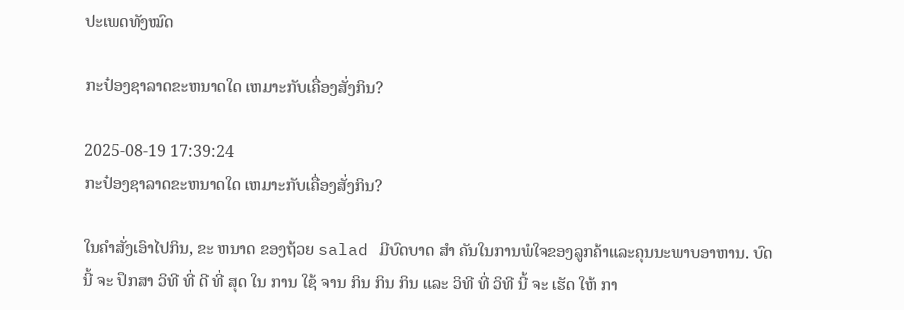ປະເພດທັງໝົດ

ກະປ໋ອງຊາລາດຂະຫນາດໃດ ເຫມາະກັບເຄື່ອງສັ່ງກິນ?

2025-08-19 17:39:24
ກະປ໋ອງຊາລາດຂະຫນາດໃດ ເຫມາະກັບເຄື່ອງສັ່ງກິນ?

ໃນຄໍາສັ່ງເອົາໄປກິນ, ຂະ ຫນາດ ຂອງຖ້ວຍ salad ມີບົດບາດ ສໍາ ຄັນໃນການພໍໃຈຂອງລູກຄ້າແລະຄຸນນະພາບອາຫານ. ບົດ ນີ້ ຈະ ປຶກສາ ວິທີ ທີ່ ດີ ທີ່ ສຸດ ໃນ ການ ໃຊ້ ຈານ ກິນ ກິນ ກິນ ແລະ ວິທີ ທີ່ ວິທີ ນີ້ ຈະ ເຮັດ ໃຫ້ ກາ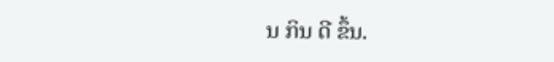ນ ກິນ ດີ ຂຶ້ນ.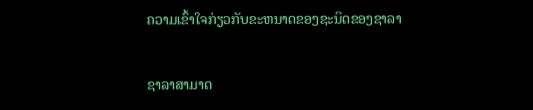ຄວາມເຂົ້າໃຈກ່ຽວກັບຂະຫນາດຂອງຊະນິດຂອງຊາລາ

ຊາລາສາມາດ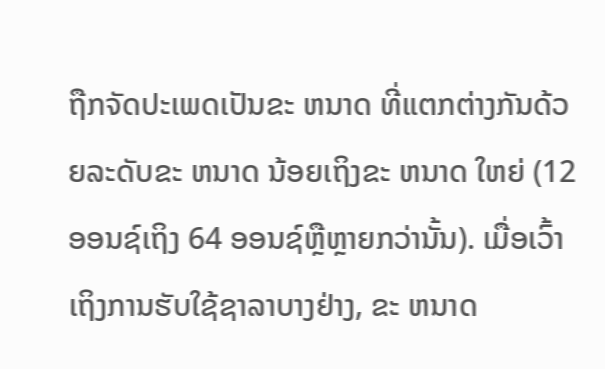ຖືກຈັດປະເພດເປັນຂະ ຫນາດ ທີ່ແຕກຕ່າງກັນດ້ວຍລະດັບຂະ ຫນາດ ນ້ອຍເຖິງຂະ ຫນາດ ໃຫຍ່ (12 ອອນຊ໌ເຖິງ 64 ອອນຊ໌ຫຼືຫຼາຍກວ່ານັ້ນ). ເມື່ອເວົ້າເຖິງການຮັບໃຊ້ຊາລາບາງຢ່າງ, ຂະ ຫນາດ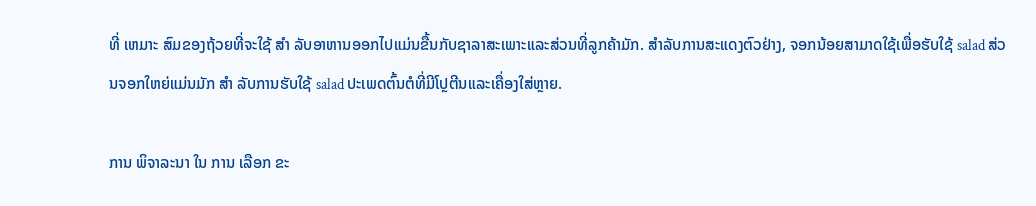ທີ່ ເຫມາະ ສົມຂອງຖ້ວຍທີ່ຈະໃຊ້ ສໍາ ລັບອາຫານອອກໄປແມ່ນຂື້ນກັບຊາລາສະເພາະແລະສ່ວນທີ່ລູກຄ້າມັກ. ສໍາລັບການສະແດງຕົວຢ່າງ, ຈອກນ້ອຍສາມາດໃຊ້ເພື່ອຮັບໃຊ້ salad ສ່ວນຈອກໃຫຍ່ແມ່ນມັກ ສໍາ ລັບການຮັບໃຊ້ salad ປະເພດຕົ້ນຕໍທີ່ມີໂປຼຕີນແລະເຄື່ອງໃສ່ຫຼາຍ.

ການ ພິຈາລະນາ ໃນ ການ ເລືອກ ຂະ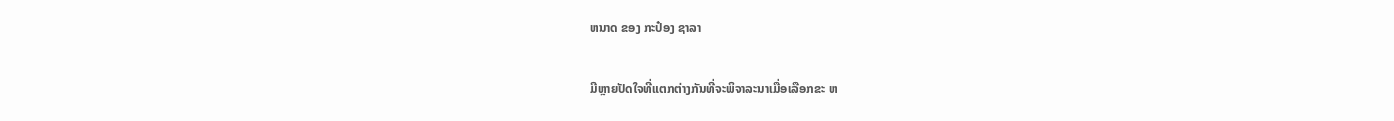ຫນາດ ຂອງ ກະປ໋ອງ ຊາລາ

ມີຫຼາຍປັດໃຈທີ່ແຕກຕ່າງກັນທີ່ຈະພິຈາລະນາເມື່ອເລືອກຂະ ຫ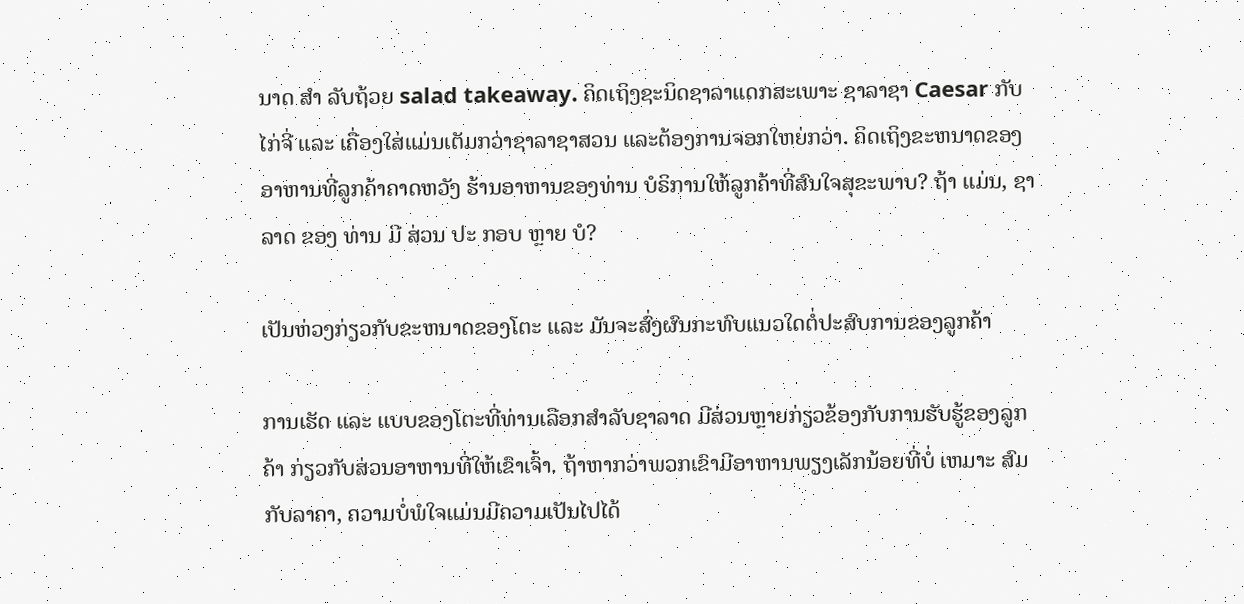ນາດ ສໍາ ລັບຖ້ວຍ salad takeaway. ຄິດເຖິງຊະນິດຊາລາແດກສະເພາະ ຊາລາຊາ Caesar ກັບໄກ່ຈີ່ ແລະ ເຄື່ອງໃສ່ແມ່ນເຕັມກວ່າຊາລາຊາສວນ ແລະຕ້ອງການຈອກໃຫຍ່ກວ່າ. ຄິດເຖິງຂະຫນາດຂອງອາຫານທີ່ລູກຄ້າຄາດຫວັງ ຮ້ານອາຫານຂອງທ່ານ ບໍຣິການໃຫ້ລູກຄ້າທີ່ສົນໃຈສຸຂະພາບ? ຖ້າ ແມ່ນ, ຊາລາດ ຂອງ ທ່ານ ມີ ສ່ວນ ປະ ກອບ ຫຼາຍ ບໍ?

ເປັນຫ່ວງກ່ຽວກັບຂະຫນາດຂອງໂຕະ ແລະ ມັນຈະສົ່ງຜົນກະທົບແນວໃດຕໍ່ປະສົບການຂອງລູກຄ້າ

ການເຮັດ ແລະ ແບບຂອງໂຕະທີ່ທ່ານເລືອກສໍາລັບຊາລາດ ມີສ່ວນຫຼາຍກ່ຽວຂ້ອງກັບການຮັບຮູ້ຂອງລູກຄ້າ ກ່ຽວກັບສ່ວນອາຫານທີ່ໃຫ້ເຂົາເຈົ້າ. ຖ້າຫາກວ່າພວກເຂົາມີອາຫານພຽງເລັກນ້ອຍທີ່ບໍ່ ເຫມາະ ສົມກັບລາຄາ, ຄວາມບໍ່ພໍໃຈແມ່ນມີຄວາມເປັນໄປໄດ້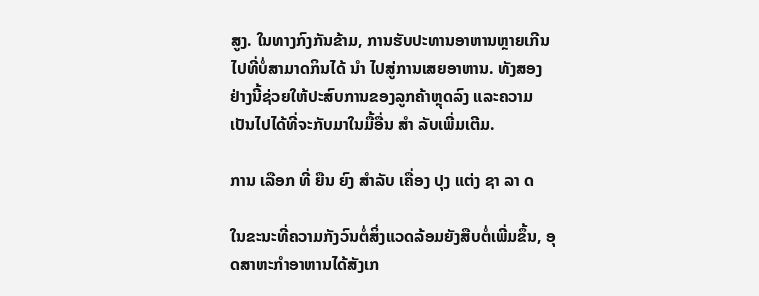ສູງ. ໃນທາງກົງກັນຂ້າມ, ການຮັບປະທານອາຫານຫຼາຍເກີນໄປທີ່ບໍ່ສາມາດກິນໄດ້ ນໍາ ໄປສູ່ການເສຍອາຫານ. ທັງສອງຢ່າງນີ້ຊ່ວຍໃຫ້ປະສົບການຂອງລູກຄ້າຫຼຸດລົງ ແລະຄວາມເປັນໄປໄດ້ທີ່ຈະກັບມາໃນມື້ອື່ນ ສໍາ ລັບເພີ່ມເຕີມ.

ການ ເລືອກ ທີ່ ຍືນ ຍົງ ສໍາລັບ ເຄື່ອງ ປຸງ ແຕ່ງ ຊາ ລາ ດ

ໃນຂະນະທີ່ຄວາມກັງວົນຕໍ່ສິ່ງແວດລ້ອມຍັງສືບຕໍ່ເພີ່ມຂຶ້ນ, ອຸດສາຫະກໍາອາຫານໄດ້ສັງເກ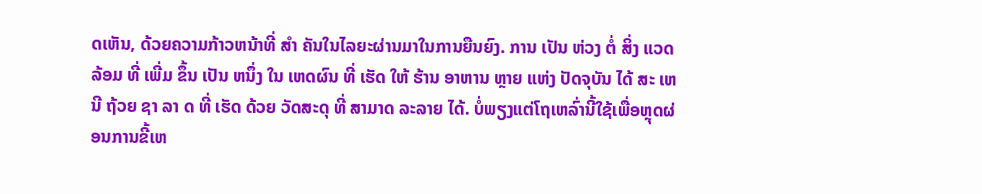ດເຫັນ, ດ້ວຍຄວາມກ້າວຫນ້າທີ່ ສໍາ ຄັນໃນໄລຍະຜ່ານມາໃນການຍືນຍົງ. ການ ເປັນ ຫ່ວງ ຕໍ່ ສິ່ງ ແວດ ລ້ອມ ທີ່ ເພີ່ມ ຂຶ້ນ ເປັນ ຫນຶ່ງ ໃນ ເຫດຜົນ ທີ່ ເຮັດ ໃຫ້ ຮ້ານ ອາຫານ ຫຼາຍ ແຫ່ງ ປັດຈຸບັນ ໄດ້ ສະ ເຫນີ ຖ້ວຍ ຊາ ລາ ດ ທີ່ ເຮັດ ດ້ວຍ ວັດສະດຸ ທີ່ ສາມາດ ລະລາຍ ໄດ້. ບໍ່ພຽງແຕ່ໂຖເຫລົ່ານີ້ໃຊ້ເພື່ອຫຼຸດຜ່ອນການຂີ້ເຫ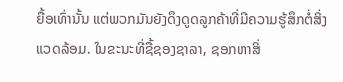ຍື້ອເທົ່ານັ້ນ ແຕ່ພວກມັນຍັງດຶງດູດລູກຄ້າທີ່ມີຄວາມຮູ້ສຶກຕໍ່ສິ່ງແວດລ້ອມ. ໃນຂະນະທີ່ຊື້ຊອງຊາລາ, ຊອກຫາສິ່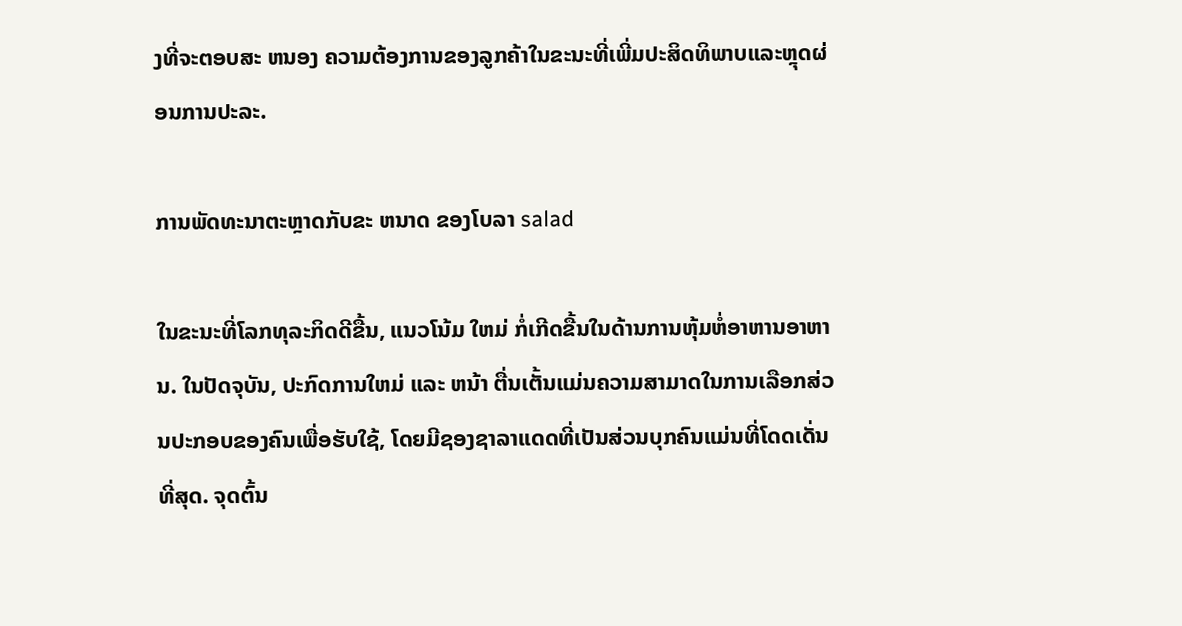ງທີ່ຈະຕອບສະ ຫນອງ ຄວາມຕ້ອງການຂອງລູກຄ້າໃນຂະນະທີ່ເພີ່ມປະສິດທິພາບແລະຫຼຸດຜ່ອນການປະລະ.

ການພັດທະນາຕະຫຼາດກັບຂະ ຫນາດ ຂອງໂບລາ salad

ໃນຂະນະທີ່ໂລກທຸລະກິດດີຂື້ນ, ແນວໂນ້ມ ໃຫມ່ ກໍ່ເກີດຂື້ນໃນດ້ານການຫຸ້ມຫໍ່ອາຫານອາຫານ. ໃນປັດຈຸບັນ, ປະກົດການໃຫມ່ ແລະ ຫນ້າ ຕື່ນເຕັ້ນແມ່ນຄວາມສາມາດໃນການເລືອກສ່ວນປະກອບຂອງຄົນເພື່ອຮັບໃຊ້, ໂດຍມີຊອງຊາລາແດດທີ່ເປັນສ່ວນບຸກຄົນແມ່ນທີ່ໂດດເດັ່ນທີ່ສຸດ. ຈຸດຕົ້ນ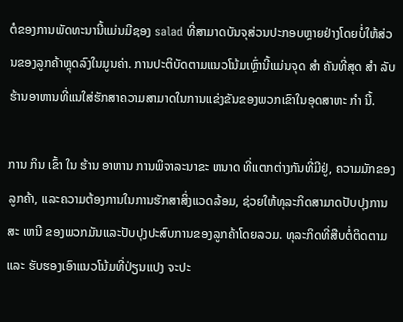ຕໍຂອງການພັດທະນານີ້ແມ່ນມີຊອງ salad ທີ່ສາມາດບັນຈຸສ່ວນປະກອບຫຼາຍຢ່າງໂດຍບໍ່ໃຫ້ສ່ວນຂອງລູກຄ້າຫຼຸດລົງໃນມູນຄ່າ. ການປະຕິບັດຕາມແນວໂນ້ມເຫຼົ່ານີ້ແມ່ນຈຸດ ສໍາ ຄັນທີ່ສຸດ ສໍາ ລັບຮ້ານອາຫານທີ່ແນໃສ່ຮັກສາຄວາມສາມາດໃນການແຂ່ງຂັນຂອງພວກເຂົາໃນອຸດສາຫະ ກໍາ ນີ້.

ການ ກິນ ເຂົ້າ ໃນ ຮ້ານ ອາຫານ ການພິຈາລະນາຂະ ຫນາດ ທີ່ແຕກຕ່າງກັນທີ່ມີຢູ່, ຄວາມມັກຂອງລູກຄ້າ, ແລະຄວາມຕ້ອງການໃນການຮັກສາສິ່ງແວດລ້ອມ, ຊ່ວຍໃຫ້ທຸລະກິດສາມາດປັບປຸງການສະ ເຫນີ ຂອງພວກມັນແລະປັບປຸງປະສົບການຂອງລູກຄ້າໂດຍລວມ. ທຸລະກິດທີ່ສືບຕໍ່ຕິດຕາມ ແລະ ຮັບຮອງເອົາແນວໂນ້ມທີ່ປ່ຽນແປງ ຈະປະ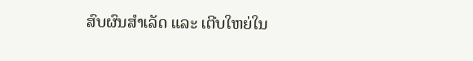ສົບຜົນສໍາເລັດ ແລະ ເຕີບໃຫຍ່ໃນ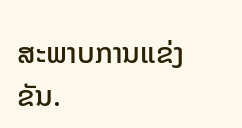ສະພາບການແຂ່ງຂັນ.